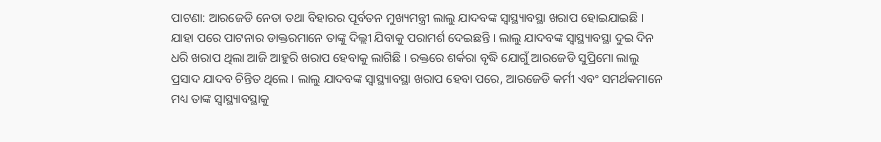ପାଟଣା: ଆରଜେଡି ନେତା ତଥା ବିହାରର ପୂର୍ବତନ ମୁଖ୍ୟମନ୍ତ୍ରୀ ଲାଲୁ ଯାଦବଙ୍କ ସ୍ୱାସ୍ଥ୍ୟାବସ୍ଥା ଖରାପ ହୋଇଯାଇଛି । ଯାହା ପରେ ପାଟନାର ଡାକ୍ତରମାନେ ତାଙ୍କୁ ଦିଲ୍ଲୀ ଯିବାକୁ ପରାମର୍ଶ ଦେଇଛନ୍ତି । ଲାଲୁ ଯାଦବଙ୍କ ସ୍ୱାସ୍ଥ୍ୟାବସ୍ଥା ଦୁଇ ଦିନ ଧରି ଖରାପ ଥିଲା ଆଜି ଆହୁରି ଖରାପ ହେବାକୁ ଲାଗିଛି । ରକ୍ତରେ ଶର୍କରା ବୃଦ୍ଧି ଯୋଗୁଁ ଆରଜେଡି ସୁପ୍ରିମୋ ଲାଲୁ ପ୍ରସାଦ ଯାଦବ ଚିନ୍ତିତ ଥିଲେ । ଲାଲୁ ଯାଦବଙ୍କ ସ୍ୱାସ୍ଥ୍ୟାବସ୍ଥା ଖରାପ ହେବା ପରେ, ଆରଜେଡି କର୍ମୀ ଏବଂ ସମର୍ଥକମାନେ ମଧ୍ୟ ତାଙ୍କ ସ୍ୱାସ୍ଥ୍ୟାବସ୍ଥାକୁ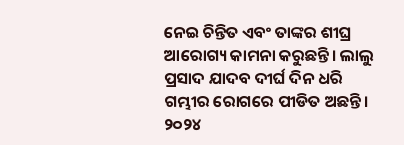ନେଇ ଚିନ୍ତିତ ଏବଂ ତାଙ୍କର ଶୀଘ୍ର ଆରୋଗ୍ୟ କାମନା କରୁଛନ୍ତି। ଲାଲୁ ପ୍ରସାଦ ଯାଦବ ଦୀର୍ଘ ଦିନ ଧରି ଗମ୍ଭୀର ରୋଗରେ ପୀଡିତ ଅଛନ୍ତି। ୨୦୨୪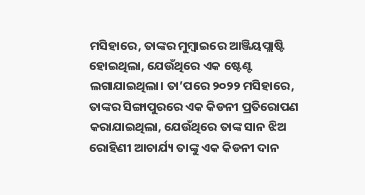ମସିହାରେ, ତାଙ୍କର ମୁମ୍ବାଇରେ ଆଞ୍ଜିୟପ୍ଲାଷ୍ଟି ହୋଇଥିଲା, ଯେଉଁଥିରେ ଏକ ଷ୍ଟେଣ୍ଟ ଲଗାଯାଇଥିଲା। ତା’ପରେ ୨୦୨୨ ମସିହାରେ, ତାଙ୍କର ସିଙ୍ଗାପୁରରେ ଏକ କିଡନୀ ପ୍ରତିରୋପଣ କରାଯାଇଥିଲା, ଯେଉଁଥିରେ ତାଙ୍କ ସାନ ଝିଅ ରୋହିଣୀ ଆଚାର୍ଯ୍ୟ ତାଙ୍କୁ ଏକ କିଡନୀ ଦାନ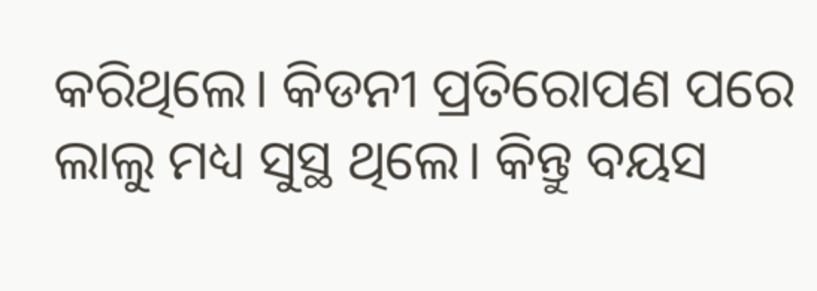କରିଥିଲେ। କିଡନୀ ପ୍ରତିରୋପଣ ପରେ ଲାଲୁ ମଧ୍ୟ ସୁସ୍ଥ ଥିଲେ। କିନ୍ତୁ ବୟସ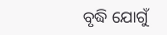ବୃଦ୍ଧି ଯୋଗୁଁ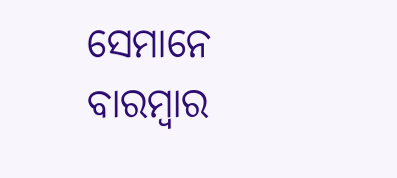ସେମାନେ ବାରମ୍ବାର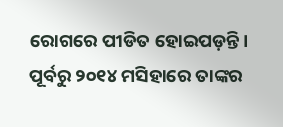ରୋଗରେ ପୀଡିତ ହୋଇପଡ଼ନ୍ତି। ପୂର୍ବରୁ ୨୦୧୪ ମସିହାରେ ତାଙ୍କର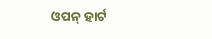ଓପନ୍ ହାର୍ଟ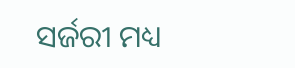ସର୍ଜରୀ ମଧ୍ୟ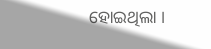ହୋଇଥିଲା ।